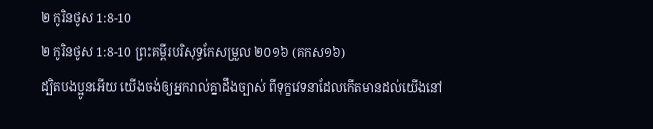២ កូរិនថូស 1:8-10
២ កូរិនថូស 1:8-10 ព្រះគម្ពីរបរិសុទ្ធកែសម្រួល ២០១៦ (គកស១៦)
ដ្បិតបងប្អូនអើយ យើងចង់ឲ្យអ្នករាល់គ្នាដឹងច្បាស់ ពីទុក្ខវេទនាដែលកើតមានដល់យើងនៅ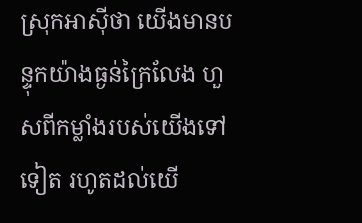ស្រុកអាស៊ីថា យើងមានបន្ទុកយ៉ាងធ្ងន់ក្រៃលែង ហួសពីកម្លាំងរបស់យើងទៅទៀត រហូតដល់យើ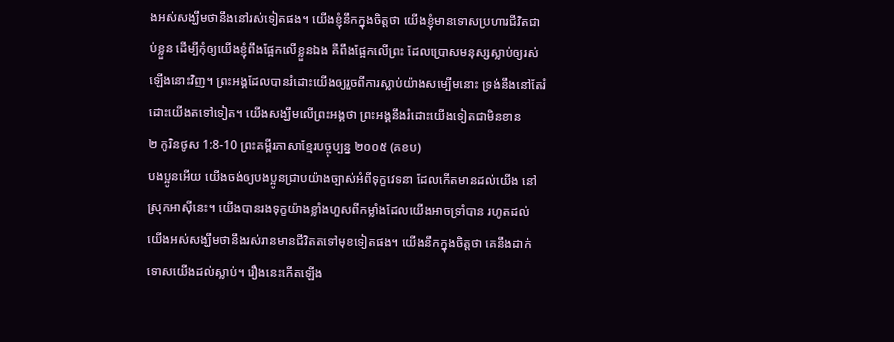ងអស់សង្ឃឹមថានឹងនៅរស់ទៀតផង។ យើងខ្ញុំនឹកក្នុងចិត្តថា យើងខ្ញុំមានទោសប្រហារជីវិតជាប់ខ្លួន ដើម្បីកុំឲ្យយើងខ្ញុំពឹងផ្អែកលើខ្លួនឯង គឺពឹងផ្អែកលើព្រះ ដែលប្រោសមនុស្សស្លាប់ឲ្យរស់ឡើងនោះវិញ។ ព្រះអង្គដែលបានរំដោះយើងឲ្យរួចពីការស្លាប់យ៉ាងសម្បើមនោះ ទ្រង់នឹងនៅតែរំដោះយើងតទៅទៀត។ យើងសង្ឃឹមលើព្រះអង្គថា ព្រះអង្គនឹងរំដោះយើងទៀតជាមិនខាន
២ កូរិនថូស 1:8-10 ព្រះគម្ពីរភាសាខ្មែរបច្ចុប្បន្ន ២០០៥ (គខប)
បងប្អូនអើយ យើងចង់ឲ្យបងប្អូនជ្រាបយ៉ាងច្បាស់អំពីទុក្ខវេទនា ដែលកើតមានដល់យើង នៅស្រុកអាស៊ីនេះ។ យើងបានរងទុក្ខយ៉ាងខ្លាំងហួសពីកម្លាំងដែលយើងអាចទ្រាំបាន រហូតដល់យើងអស់សង្ឃឹមថានឹងរស់រានមានជីវិតតទៅមុខទៀតផង។ យើងនឹកក្នុងចិត្តថា គេនឹងដាក់ទោសយើងដល់ស្លាប់។ រឿងនេះកើតឡើង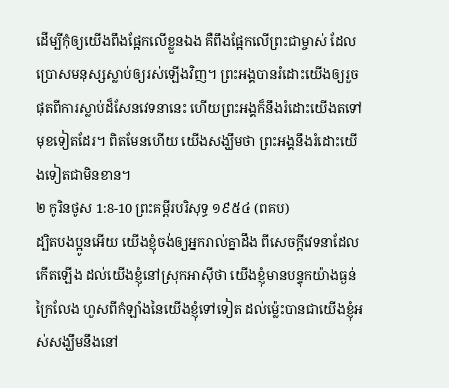ដើម្បីកុំឲ្យយើងពឹងផ្អែកលើខ្លួនឯង គឺពឹងផ្អែកលើព្រះជាម្ចាស់ ដែលប្រោសមនុស្សស្លាប់ឲ្យរស់ឡើងវិញ។ ព្រះអង្គបានរំដោះយើងឲ្យរួចផុតពីការស្លាប់ដ៏សែនវេទនានេះ ហើយព្រះអង្គក៏នឹងរំដោះយើងតទៅមុខទៀតដែរ។ ពិតមែនហើយ យើងសង្ឃឹមថា ព្រះអង្គនឹងរំដោះយើងទៀតជាមិនខាន។
២ កូរិនថូស 1:8-10 ព្រះគម្ពីរបរិសុទ្ធ ១៩៥៤ (ពគប)
ដ្បិតបងប្អូនអើយ យើងខ្ញុំចង់ឲ្យអ្នករាល់គ្នាដឹង ពីសេចក្ដីវេទនាដែលកើតឡើង ដល់យើងខ្ញុំនៅស្រុកអាស៊ីថា យើងខ្ញុំមានបន្ទុកយ៉ាងធ្ងន់ក្រៃលែង ហួសពីកំឡាំងនៃយើងខ្ញុំទៅទៀត ដល់ម៉្លេះបានជាយើងខ្ញុំអស់សង្ឃឹមនឹងនៅ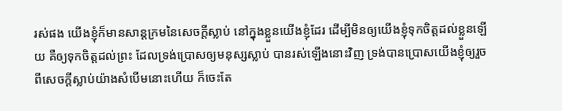រស់ផង យើងខ្ញុំក៏មានសាន្តក្រមនៃសេចក្ដីស្លាប់ នៅក្នុងខ្លួនយើងខ្ញុំដែរ ដើម្បីមិនឲ្យយើងខ្ញុំទុកចិត្តដល់ខ្លួនឡើយ គឺឲ្យទុកចិត្តដល់ព្រះ ដែលទ្រង់ប្រោសឲ្យមនុស្សស្លាប់ បានរស់ឡើងនោះវិញ ទ្រង់បានប្រោសយើងខ្ញុំឲ្យរួចពីសេចក្ដីស្លាប់យ៉ាងសំបើមនោះហើយ ក៏ចេះតែ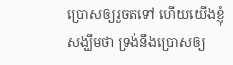ប្រោសឲ្យរួចតទៅ ហើយយើងខ្ញុំសង្ឃឹមថា ទ្រង់នឹងប្រោសឲ្យ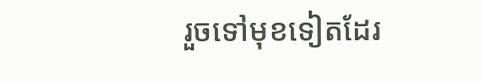រួចទៅមុខទៀតដែរ